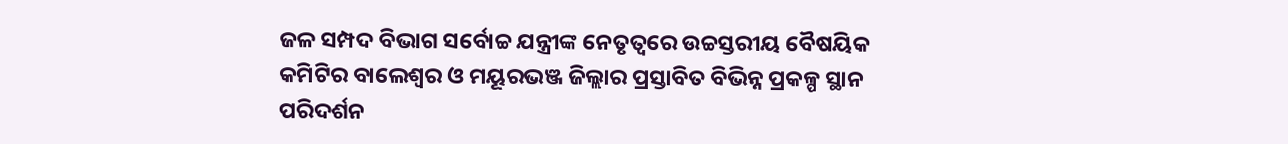ଜଳ ସମ୍ପଦ ବିଭାଗ ସର୍ବୋଚ୍ଚ ଯନ୍ତ୍ରୀଙ୍କ ନେତୃତ୍ୱରେ ଉଚ୍ଚସ୍ତରୀୟ ବୈଷୟିକ କମିଟିର ବାଲେଶ୍ୱର ଓ ମୟୂରଭଞ୍ଜ ଜିଲ୍ଲାର ପ୍ରସ୍ତାବିତ ବିଭିନ୍ନ ପ୍ରକଳ୍ପ ସ୍ଥାନ ପରିଦର୍ଶନ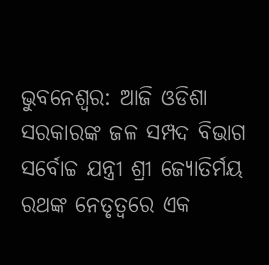ଭୁବନେଶ୍ୱର: ଆଜି ଓଡିଶା ସରକାରଙ୍କ ଜଳ ସମ୍ପଦ ବିଭାଗ ସର୍ବୋଚ୍ଚ ଯନ୍ତ୍ରୀ ଶ୍ରୀ ଜ୍ୟୋତିର୍ମୟ ରଥଙ୍କ ନେତୃତ୍ୱରେ ଏକ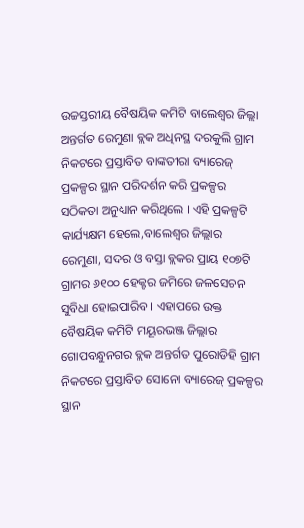ଉଚ୍ଚସ୍ତରୀୟ ବୈଷୟିକ କମିଟି ବାଲେଶ୍ୱର ଜିଲ୍ଲା ଅନ୍ତର୍ଗତ ରେମୁଣା ବ୍ଲକ ଅଧିନସ୍ଥ ଦରକୁଲି ଗ୍ରାମ ନିକଟରେ ପ୍ରସ୍ତାବିତ ବାଙ୍କତୀରା ବ୍ୟାରେଜ୍ ପ୍ରକଳ୍ପର ସ୍ଥାନ ପରିଦର୍ଶନ କରି ପ୍ରକଳ୍ପର ସଠିକତା ଅନୁଧ୍ୟାନ କରିଥିଲେ । ଏହି ପ୍ରକଳ୍ପଟି କାର୍ଯ୍ୟକ୍ଷମ ହେଲେ,ବାଲେଶ୍ୱର ଜିଲ୍ଲାର ରେମୁଣା, ସଦର ଓ ବସ୍ତା ବ୍ଲକର ପ୍ରାୟ ୧୦୭ଟି ଗ୍ରାମର ୬୧୦୦ ହେକ୍ଟର ଜମିରେ ଜଳସେଚନ ସୁବିଧା ହୋଇପାରିବ । ଏହାପରେ ଉକ୍ତ ବୈଷୟିକ କମିଟି ମୟୂରଭଞ୍ଜ ଜିଲ୍ଲାର ଗୋପବନ୍ଧୁନଗର ବ୍ଲକ ଅନ୍ତର୍ଗତ ପୁରୋଡିହି ଗ୍ରାମ ନିକଟରେ ପ୍ରସ୍ତାବିତ ସୋନୋ ବ୍ୟାରେଜ୍ ପ୍ରକଳ୍ପର ସ୍ଥାନ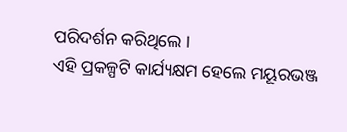ପରିଦର୍ଶନ କରିଥିଲେ ।
ଏହି ପ୍ରକଳ୍ପଟି କାର୍ଯ୍ୟକ୍ଷମ ହେଲେ ମୟୂରଭଞ୍ଜ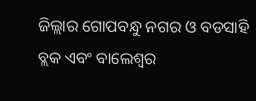ଜିଲ୍ଲାର ଗୋପବନ୍ଧୁ ନଗର ଓ ବଡସାହି ବ୍ଲକ ଏବଂ ବାଲେଶ୍ୱର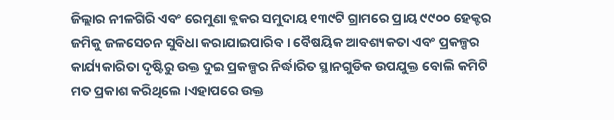ଜିଲ୍ଲାର ନୀଳଗିରି ଏବଂ ରେମୁଣା ବ୍ଲକର ସମୁଦାୟ ୧୩୯ଟି ଗ୍ରାମରେ ପ୍ରାୟ ୯୯୦୦ ହେକ୍ଟର ଜମିକୁ ଜଳସେଚନ ସୁବିଧା କରାଯାଇପାରିବ । ବୈଷୟିକ ଆବଶ୍ୟକତା ଏବଂ ପ୍ରକଳ୍ପର କାର୍ଯ୍ୟକାରିତା ଦୃଷ୍ଟିରୁ ଉକ୍ତ ଦୁଇ ପ୍ରକଳ୍ପର ନିର୍ଦ୍ଧାରିତ ସ୍ଥାନଗୁଡିକ ଉପଯୁକ୍ତ ବୋଲି କମିଟି ମତ ପ୍ରକାଶ କରିଥିଲେ ।ଏହାପରେ ଉକ୍ତ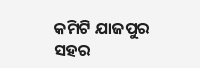କମିଟି ଯାଜପୁର ସହର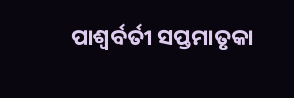ପାଶ୍ୱର୍ବର୍ତୀ ସପ୍ତମାତୃକା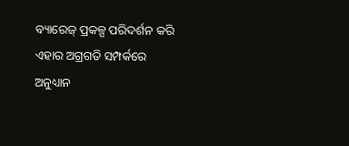ବ୍ୟାରେଜ୍ ପ୍ରକଳ୍ପ ପରିଦର୍ଶନ କରି ଏହାର ଅଗ୍ରଗତି ସମ୍ପର୍କରେ ଅନୁଧ୍ୟାନ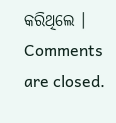କରିଥିଲେ ।
Comments are closed.